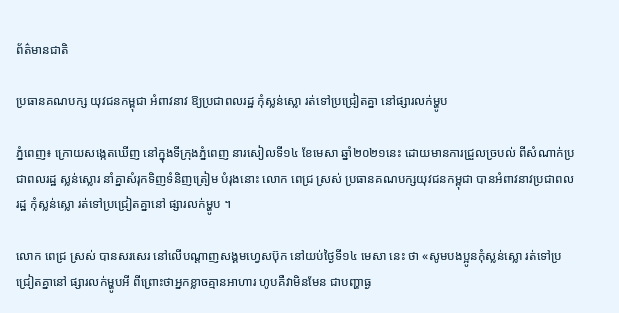ព័ត៌មានជាតិ

ប្រធានគណបក្ស យុវជនកម្ពុជា អំពាវនាវ ឱ្យប្រជាពលរដ្ឋ កុំស្លន់ស្លោ រត់ទៅប្រជ្រៀតគ្នា នៅផ្សារលក់ម្ហូប

ភ្នំពេញ៖ ក្រោយសង្កេតឃើញ នៅក្នុងទីក្រុងភ្នំពេញ នារសៀលទី១៤ ខែមេសា ឆ្នាំ២០២១នេះ ដោយមានការជ្រួលច្របល់ ពីសំណាក់ប្រជាពលរដ្ឋ ស្លន់ស្លោរ នាំគ្នាសំរុកទិញទំនិញត្រៀម បំរុងនោះ លោក ពេជ្រ ស្រស់ ប្រធានគណបក្សយុវជនកម្ពុជា បានអំពាវនាវប្រជាពលរដ្ឋ កុំស្លន់ស្លោ រត់ទៅប្រជ្រៀតគ្នានៅ ផ្សារលក់ម្ហូប ។

លោក ពេជ្រ ស្រស់ បានសរសេរ នៅលើបណ្ដាញសង្គមហ្វេសប៊ុក នៅយប់ថ្ងៃទី១៤ មេសា នេះ ថា «សូមបងប្អូនកុំស្លន់ស្លោ រត់ទៅប្រជ្រៀតគ្នានៅ ផ្សារលក់ម្ហូបអី ពីព្រោះថាអ្នកខ្លាចគ្មានអាហារ ហូបគឺវាមិនមែន ជាបញ្ហាធ្ង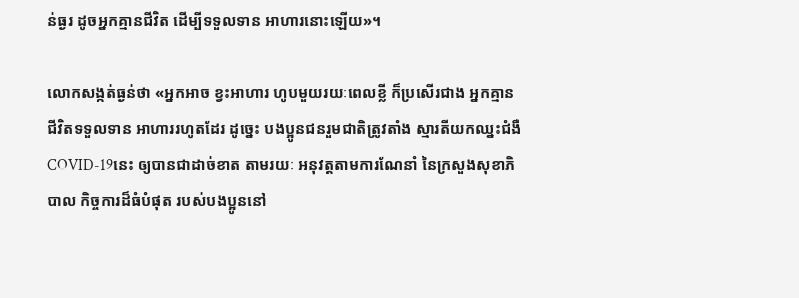ន់ធ្ងរ ដូចអ្នកគ្មានជីវិត ដើម្បីទទួលទាន អាហារនោះឡើយ»។

លោកសង្កត់ធ្ងន់ថា «អ្នកអាច ខ្វះអាហារ ហូបមួយរយៈពេលខ្លី ក៏ប្រសើរជាង អ្នកគ្មានជីវិតទទួលទាន អាហាររហូតដែរ ដូច្នេះ បងប្អូនជនរួមជាតិត្រូវតាំង ស្មារតីយកឈ្នះជំងឺ COVID-19នេះ ឲ្យបានជាដាច់ខាត តាមរយៈ អនុវត្តតាមការណែនាំ នៃក្រសួងសុខាភិបាល កិច្ចការដ៏ធំបំផុត របស់បងប្អូននៅ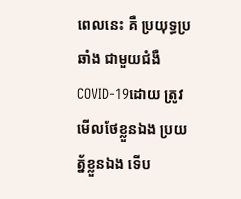ពេលនេះ គឺ ប្រយុទ្ធប្រឆាំង ជាមួយជំងឺ COVID-19ដោយ ត្រូវមើលថែខ្លួនឯង ប្រយត្ន័ខ្លួនឯង ទើប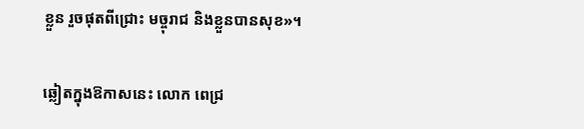ខ្លួន រួចផុតពីជ្រោះ មច្ចុរាជ និងខ្លួនបានសុខ»។

ឆ្លៀតក្នុងឱកាសនេះ លោក ពេជ្រ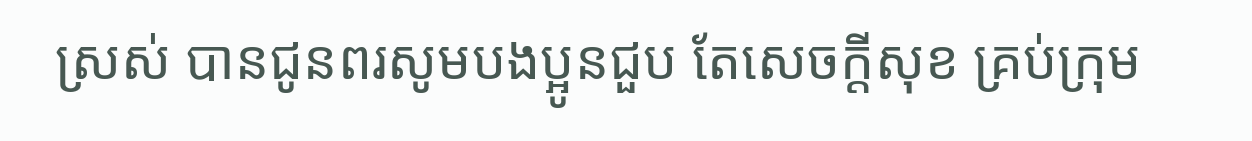ស្រស់ បានជូនពរសូមបងប្អូនជួប តែសេចក្តីសុខ គ្រប់ក្រុម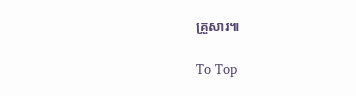គ្រួសារ៕

To Top